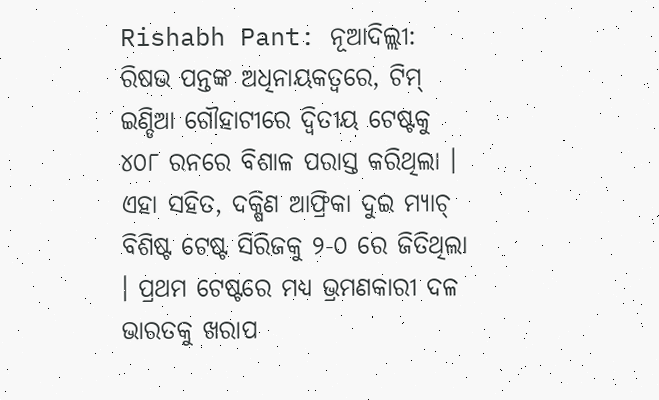Rishabh Pant: ନୂଆଦିଲ୍ଲୀ: ରିଷଭ ପନ୍ତଙ୍କ ଅଧିନାୟକତ୍ୱରେ, ଟିମ୍ ଇଣ୍ଡିଆ ଗୌହାଟୀରେ ଦ୍ୱିତୀୟ ଟେଷ୍ଟକୁ ୪୦୮ ରନରେ ବିଶାଳ ପରାସ୍ତ କରିଥିଲା । ଏହା ସହିତ, ଦକ୍ଷିଣ ଆଫ୍ରିକା ଦୁଇ ମ୍ୟାଚ୍ ବିଶିଷ୍ଟ ଟେଷ୍ଟ ସିରିଜକୁ ୨-୦ ରେ ଜିତିଥିଲା । ପ୍ରଥମ ଟେଷ୍ଟରେ ମଧ୍ୟ ଭ୍ରମଣକାରୀ ଦଳ ଭାରତକୁ ଖରାପ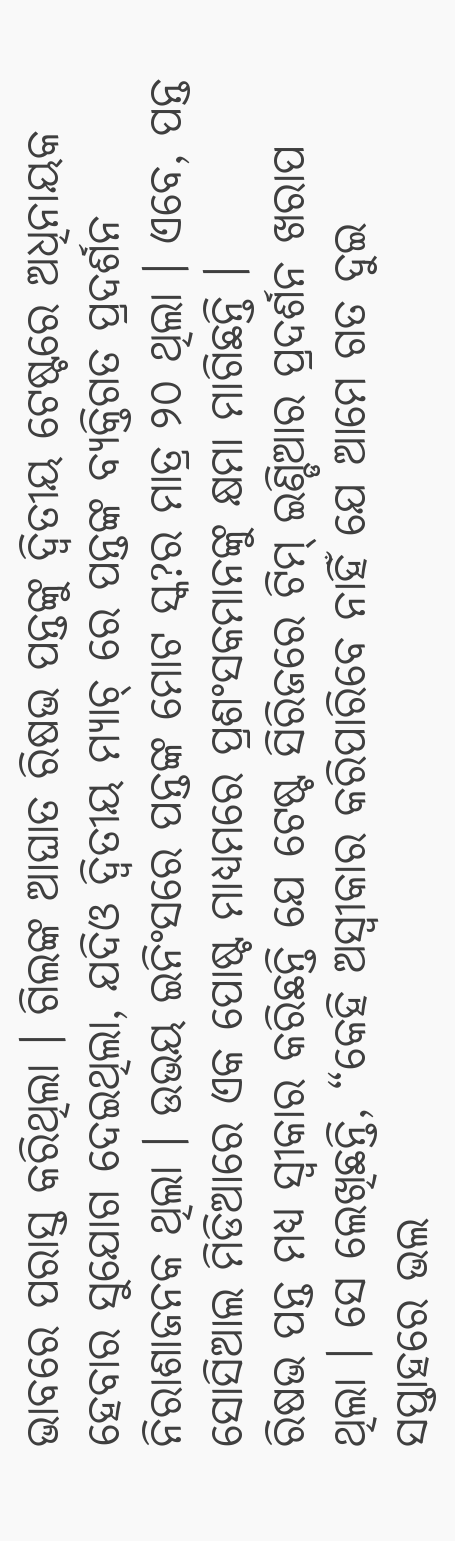ଭାବରେ ପରାସ୍ତ କରିଥିଲା । ଗିଲଙ୍କ ଆଘାତ ରିଷଭ ପନ୍ତଙ୍କୁ ଦ୍ୱିତୀୟ ଟେଷ୍ଟରେ ଅଧିନାୟକ ହେବାର ସୁଯୋଗ ଦେଇଥିଲା, ଯଦିଓ ଦ୍ୱିତୀୟ ମ୍ୟାଚ୍ ରେ ପନ୍ତଙ୍କ ବ୍ୟକ୍ତିଗତ ପ୍ରଦର୍ଶନ ନିରାଶାଜନକ ଥିଲା । ଉଭୟ ଇନିଂସରେ ପନ୍ତଙ୍କ ମୋଟ ସ୍କ?ର ମାତ୍ର ୨୦ ଥିଲା । ଏବେ, ପନ୍ତ ସୋସିଆଲ ମିଡିଆରେ ଏକ ପୋଷ୍ଟ ମାଧ୍ୟମରେ ପ୍ରଶଂସକମାନଙ୍କୁ କ୍ଷମା ମାଗିଛନ୍ତି ।
ରିଷଭ ପନ୍ତ ମଧ୍ୟ ସ୍ୱୀକାର କରିଛନ୍ତି ଯେ ଟେଷ୍ଟ ସିରିଜରେ ଟିମ୍ ଇଣ୍ଡିଆର ପ୍ରଦର୍ଶନ ଖରାପ ଥିଲା । ସେ ଲେଖିଛନ୍ତି, “କେହି ଅସ୍ୱୀକାର କରିପାରିବେ ନାହିଁ ଯେ ଆମେ ଗତ ଦୁଇ ସପ୍ତାହରେ ଭଲ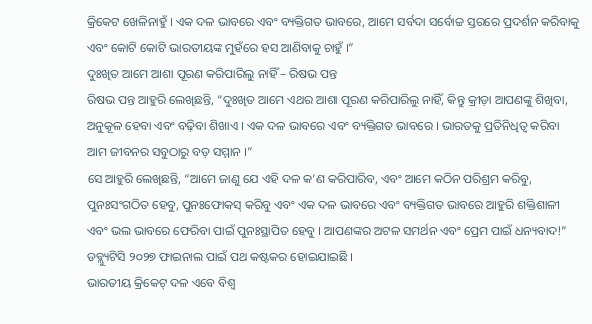କ୍ରିକେଟ ଖେଳିନାହୁଁ । ଏକ ଦଳ ଭାବରେ ଏବଂ ବ୍ୟକ୍ତିଗତ ଭାବରେ, ଆମେ ସର୍ବଦା ସର୍ବୋଚ୍ଚ ସ୍ତରରେ ପ୍ରଦର୍ଶନ କରିବାକୁ ଏବଂ କୋଟି କୋଟି ଭାରତୀୟଙ୍କ ମୁହଁରେ ହସ ଆଣିବାକୁ ଚାହୁଁ ।”
ଦୁଃଖିତ ଆମେ ଆଶା ପୂରଣ କରିପାରିଲୁ ନାହିଁ – ରିଷଭ ପନ୍ତ
ରିଷଭ ପନ୍ତ ଆହୁରି ଲେଖିଛନ୍ତି, “ଦୁଃଖିତ ଆମେ ଏଥର ଆଶା ପୂରଣ କରିପାରିଲୁ ନାହିଁ, କିନ୍ତୁ କ୍ରୀଡ଼ା ଆପଣଙ୍କୁ ଶିଖିବା, ଅନୁକୂଳ ହେବା ଏବଂ ବଢ଼ିବା ଶିଖାଏ । ଏକ ଦଳ ଭାବରେ ଏବଂ ବ୍ୟକ୍ତିଗତ ଭାବରେ । ଭାରତକୁ ପ୍ରତିନିଧିତ୍ୱ କରିବା ଆମ ଜୀବନର ସବୁଠାରୁ ବଡ଼ ସମ୍ମାନ ।”
ସେ ଆହୁରି ଲେଖିଛନ୍ତି, “ଆମେ ଜାଣୁ ଯେ ଏହି ଦଳ କ’ଣ କରିପାରିବ, ଏବଂ ଆମେ କଠିନ ପରିଶ୍ରମ କରିବୁ, ପୁନଃସଂଗଠିତ ହେବୁ, ପୁନଃଫୋକସ୍ କରିବୁ ଏବଂ ଏକ ଦଳ ଭାବରେ ଏବଂ ବ୍ୟକ୍ତିଗତ ଭାବରେ ଆହୁରି ଶକ୍ତିଶାଳୀ ଏବଂ ଭଲ ଭାବରେ ଫେରିବା ପାଇଁ ପୁନଃସ୍ଥାପିତ ହେବୁ । ଆପଣଙ୍କର ଅଟଳ ସମର୍ଥନ ଏବଂ ପ୍ରେମ ପାଇଁ ଧନ୍ୟବାଦ!”
ଡବ୍ଲ୍ୟୁଟିସି ୨୦୨୭ ଫାଇନାଲ ପାଇଁ ପଥ କଷ୍ଟକର ହୋଇଯାଇଛି ।
ଭାରତୀୟ କ୍ରିକେଟ୍ ଦଳ ଏବେ ବିଶ୍ୱ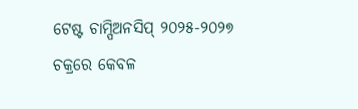ଟେଷ୍ଟ ଚାମ୍ପିଅନସିପ୍ ୨୦୨୫-୨୦୨୭ ଚକ୍ରରେ କେବଳ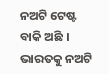ନଅଟି ଟେଷ୍ଟ ବାକି ଅଛି । ଭାରତକୁ ନଅଟି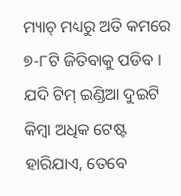ମ୍ୟାଚ୍ ମଧ୍ୟରୁ ଅତି କମରେ ୭-୮ଟି ଜିତିବାକୁ ପଡିବ । ଯଦି ଟିମ୍ ଇଣ୍ଡିଆ ଦୁଇଟି କିମ୍ବା ଅଧିକ ଟେଷ୍ଟ ହାରିଯାଏ, ତେବେ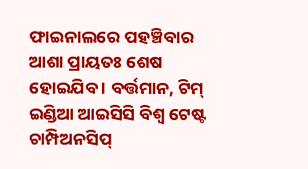ଫାଇନାଲରେ ପହଞ୍ଚିବାର ଆଶା ପ୍ରାୟତଃ ଶେଷ ହୋଇଯିବ । ବର୍ତ୍ତମାନ, ଟିମ୍ ଇଣ୍ଡିଆ ଆଇସିସି ବିଶ୍ୱ ଟେଷ୍ଟ ଚାମ୍ପିଅନସିପ୍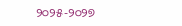୨୦୨୫-୨୦୨୭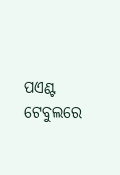ପଏଣ୍ଟ ଟେବୁଲରେ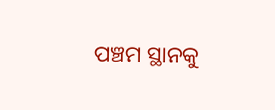ପଞ୍ଚମ ସ୍ଥାନକୁ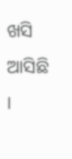ଖସି ଆସିଛି ।